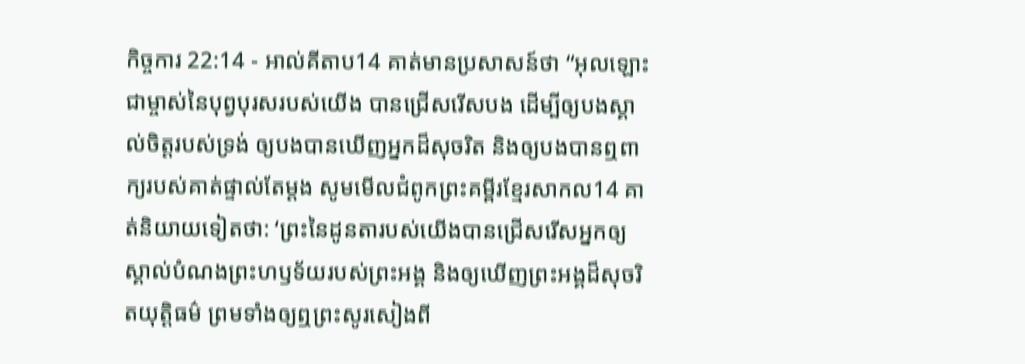កិច្ចការ 22:14 - អាល់គីតាប14 គាត់មានប្រសាសន៍ថា “អុលឡោះជាម្ចាស់នៃបុព្វបុរសរបស់យើង បានជ្រើសរើសបង ដើម្បីឲ្យបងស្គាល់ចិត្តរបស់ទ្រង់ ឲ្យបងបានឃើញអ្នកដ៏សុចរិត និងឲ្យបងបានឮពាក្យរបស់គាត់ផ្ទាល់តែម្ដង សូមមើលជំពូកព្រះគម្ពីរខ្មែរសាកល14 គាត់និយាយទៀតថា: ‘ព្រះនៃដូនតារបស់យើងបានជ្រើសរើសអ្នកឲ្យស្គាល់បំណងព្រះហឫទ័យរបស់ព្រះអង្គ និងឲ្យឃើញព្រះអង្គដ៏សុចរិតយុត្តិធម៌ ព្រមទាំងឲ្យឮព្រះសូរសៀងពី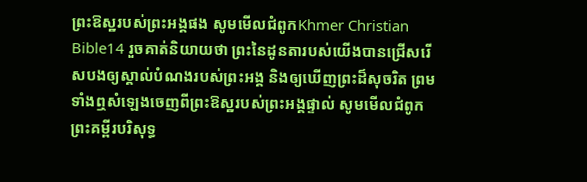ព្រះឱស្ឋរបស់ព្រះអង្គផង សូមមើលជំពូកKhmer Christian Bible14 រួចគាត់និយាយថា ព្រះនៃដូនតារបស់យើងបានជ្រើសរើសបងឲ្យស្គាល់បំណងរបស់ព្រះអង្គ និងឲ្យឃើញព្រះដ៏សុចរិត ព្រមទាំងឮសំឡេងចេញពីព្រះឱស្ឋរបស់ព្រះអង្គផ្ទាល់ សូមមើលជំពូកព្រះគម្ពីរបរិសុទ្ធ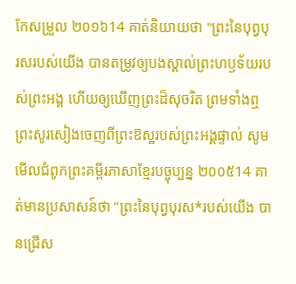កែសម្រួល ២០១៦14 គាត់និយាយថា "ព្រះនៃបុព្វបុរសរបស់យើង បានតម្រូវឲ្យបងស្គាល់ព្រះហឫទ័យរបស់ព្រះអង្គ ហើយឲ្យឃើញព្រះដ៏សុចរិត ព្រមទាំងឮព្រះសូរសៀងចេញពីព្រះឱស្ឋរបស់ព្រះអង្គផ្ទាល់ សូមមើលជំពូកព្រះគម្ពីរភាសាខ្មែរបច្ចុប្បន្ន ២០០៥14 គាត់មានប្រសាសន៍ថា “ព្រះនៃបុព្វបុរស*របស់យើង បានជ្រើស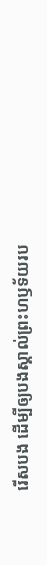រើសបង ដើម្បីឲ្យបងស្គាល់ព្រះហឫទ័យរប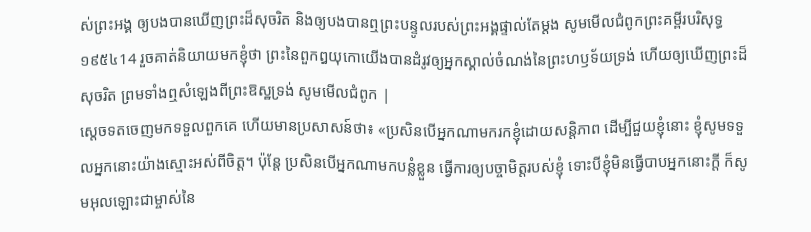ស់ព្រះអង្គ ឲ្យបងបានឃើញព្រះដ៏សុចរិត និងឲ្យបងបានឮព្រះបន្ទូលរបស់ព្រះអង្គផ្ទាល់តែម្ដង សូមមើលជំពូកព្រះគម្ពីរបរិសុទ្ធ ១៩៥៤14 រួចគាត់និយាយមកខ្ញុំថា ព្រះនៃពួកឰយុកោយើងបានដំរូវឲ្យអ្នកស្គាល់ចំណង់នៃព្រះហឫទ័យទ្រង់ ហើយឲ្យឃើញព្រះដ៏សុចរិត ព្រមទាំងឮសំឡេងពីព្រះឱស្ឋទ្រង់ សូមមើលជំពូក |
ស្តេចទតចេញមកទទួលពួកគេ ហើយមានប្រសាសន៍ថា៖ «ប្រសិនបើអ្នកណាមករកខ្ញុំដោយសន្តិភាព ដើម្បីជួយខ្ញុំនោះ ខ្ញុំសូមទទួលអ្នកនោះយ៉ាងស្មោះអស់ពីចិត្ត។ ប៉ុន្តែ ប្រសិនបើអ្នកណាមកបន្លំខ្លួន ធ្វើការឲ្យបច្ចាមិត្តរបស់ខ្ញុំ ទោះបីខ្ញុំមិនធ្វើបាបអ្នកនោះក្តី ក៏សូមអុលឡោះជាម្ចាស់នៃ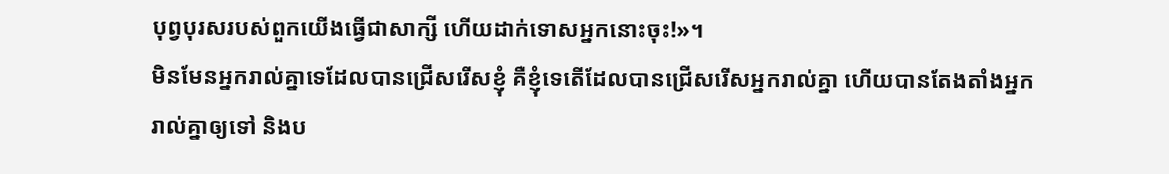បុព្វបុរសរបស់ពួកយើងធ្វើជាសាក្សី ហើយដាក់ទោសអ្នកនោះចុះ!»។
មិនមែនអ្នករាល់គ្នាទេដែលបានជ្រើសរើសខ្ញុំ គឺខ្ញុំទេតើដែលបានជ្រើសរើសអ្នករាល់គ្នា ហើយបានតែងតាំងអ្នករាល់គ្នាឲ្យទៅ និងប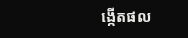ង្កើតផល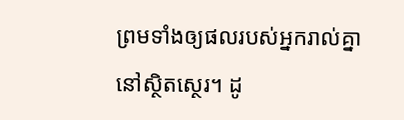ព្រមទាំងឲ្យផលរបស់អ្នករាល់គ្នានៅស្ថិតស្ថេរ។ ដូ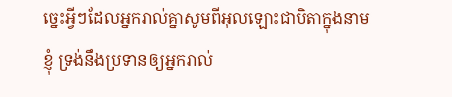ច្នេះអ្វីៗដែលអ្នករាល់គ្នាសូមពីអុលឡោះជាបិតាក្នុងនាមខ្ញុំ ទ្រង់នឹងប្រទានឲ្យអ្នករាល់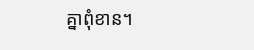គ្នាពុំខាន។